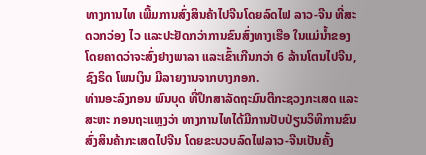ທາງການໄທ ເພີ້ມການສົ່ງສິນຄ້າໄປຈີນໂດຍລົດໄຟ ລາວ-ຈີນ ທີ່ສະດວກວ່ອງ ໄວ ແລະປະຢັດກວ່າການຂົນສົ່ງທາງເຮືອ ໃນແມ່ນໍ້າຂອງ ໂດຍຄາດວ່າຈະສົ່ງຢາງພາລາ ແລະເຂົ້າເກີນກວ່າ 6 ລ້ານໂຕນໄປຈີນ, ຊົງຣິດ ໂພນເງິນ ມີລາຍງານຈາກບາງກອກ.
ທ່ານອະລົງກອນ ພົນບຸດ ທີ່ປຶກສາລັດຖະມົນຕີກະຊວງກະເສດ ແລະສະຫະ ກອນຖະແຫຼງວ່າ ທາງການໄທໄດ້ມີການປັບປ່ຽນວິທິການຂົນສົ່ງສິນຄ້າກະເສດໄປຈີນ ໂດຍຂະບວບລົດໄຟລາວ-ຈີນເປັນຄັ້ງ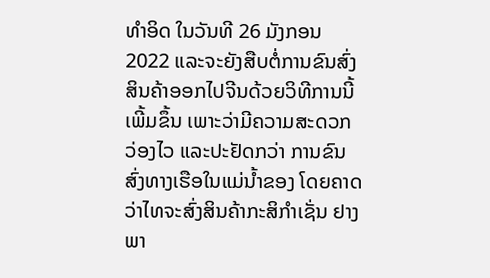ທໍາອິດ ໃນວັນທີ 26 ມັງກອນ 2022 ແລະຈະຍັງສືບຕໍ່ການຂົນສົ່ງສິນຄ້າອອກໄປຈີນດ້ວຍວິທີການນີ້ເພີ້ມຂຶ້ນ ເພາະວ່າມີຄວາມສະດວກວ່ອງໄວ ແລະປະຢັດກວ່າ ການຂົນສົ່ງທາງເຮືອໃນແມ່ນໍ້າຂອງ ໂດຍຄາດວ່າໄທຈະສົ່ງສິນຄ້າກະສິກໍາເຊັ່ນ ຢາງພາ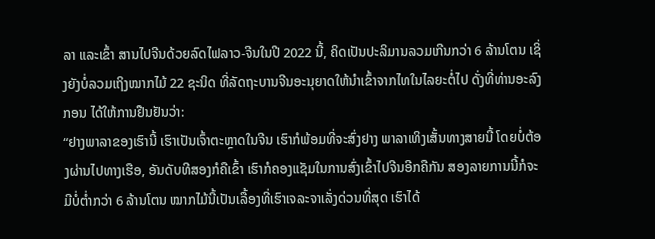ລາ ແລະເຂົ້າ ສານໄປຈີນດ້ວຍລົດໄຟລາວ-ຈີນໃນປີ 2022 ນີ້, ຄິດເປັນປະລິມານລວມເກີນກວ່າ 6 ລ້ານໂຕນ ເຊິ່ງຍັງບໍ່ລວມເຖິງໝາກໄມ້ 22 ຊະນິດ ທີ່ລັດຖະບານຈີນອະນຸຍາດໃຫ້ນໍາເຂົ້າຈາກໄທໃນໄລຍະຕໍ່ໄປ ດັ່ງທີ່ທ່ານອະລົງກອນ ໄດ້ໃຫ້ການຢືນຢັນວ່າ:
“ຢາງພາລາຂອງເຮົານີ້ ເຮົາເປັນເຈົ້າຕະຫຼາດໃນຈີນ ເຮົາກໍພ້ອມທີ່ຈະສົ່ງຢາງ ພາລາເທິງເສັ້ນທາງສາຍນີ້ ໂດຍບໍ່ຕ້ອງຜ່ານໄປທາງເຮືອ, ອັນດັບທີສອງກໍຄືເຂົ້າ ເຮົາກໍຄອງແຊັມໃນການສົ່ງເຂົ້າໄປຈີນອີກຄືກັນ ສອງລາຍການນີ້ກໍຈະມີບໍ່ຕໍ່າກວ່າ 6 ລ້ານໂຕນ ໝາກໄມ້ນີ້ເປັນເລື້ອງທີ່ເຮົາເຈລະຈາເລັ່ງດ່ວນທີ່ສຸດ ເຮົາໄດ້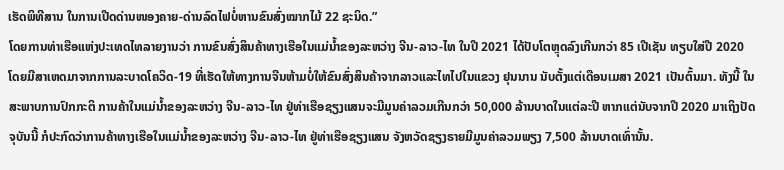ເຮັດພິທີສານ ໃນການເປີດດ່ານໜອງຄາຍ-ດ່ານລົດໄຟບໍ່ຫານຂົນສົ່ງໝາກໄມ້ 22 ຊະນິດ.”
ໂດຍການທ່າເຮືອແຫ່ງປະເທດໄທລາຍງານວ່າ ການຂົນສົ່ງສິນຄ້າທາງເຮືອໃນແມ່ນໍ້າຂອງລະຫວ່າງ ຈີນ-ລາວ-ໄທ ໃນປີ 2021 ໄດ້ປັບໂຕຫຼຸດລົງເກີນກວ່າ 85 ເປີເຊັນ ທຽບໃສ່ປີ 2020 ໂດຍມີສາເຫດມາຈາກການລະບາດໂຄວິດ-19 ທີ່ເຮັດໃຫ້ທາງການຈີນຫ້າມບໍ່ໃຫ້ຂົນສົ່ງສິນຄ້າຈາກລາວແລະໄທໄປໃນແຂວງ ຢຸນນານ ນັບຕັ້ງແຕ່ເດືອນເມສາ 2021 ເປັນຕົ້ນມາ. ທັງນີ້ ໃນສະພາບການປົກກະຕິ ການຄ້າໃນແມ່ນໍ້າຂອງລະຫວ່າງ ຈີນ-ລາວ-ໄທ ຢູ່ທ່າເຮືອຊຽງແສນຈະມີມູນຄ່າລວມເກີນກວ່າ 50,000 ລ້ານບາດໃນແຕ່ລະປີ ຫາກແຕ່ນັບຈາກປີ 2020 ມາເຖິງປັດຈຸບັນນີ້ ກໍປະກົດວ່າການຄ້າທາງເຮືອໃນແມ່ນໍ້າຂອງລະຫວ່າງ ຈີນ-ລາວ-ໄທ ຢູ່ທ່າເຮືອຊຽງແສນ ຈັງຫວັດຊຽງຣາຍມີມູນຄ່າລວມພຽງ 7,500 ລ້ານບາດເທົ່ານັ້ນ.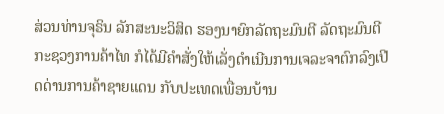ສ່ວນທ່ານຈຸຣິນ ລັກສະນະວິສິດ ຮອງນາຍົກລັດຖະມົນຕີ ລັດຖະມົນຕີກະຊວງການຄ້າໄທ ກໍໄດ້ມີຄໍາສັ່ງໃຫ້ເລັ່ງດໍາເນີນການເຈລະຈາຕົກລົງເປີດດ່ານການຄ້າຊາຍແດນ ກັບປະເທດເພື່ອນບ້ານ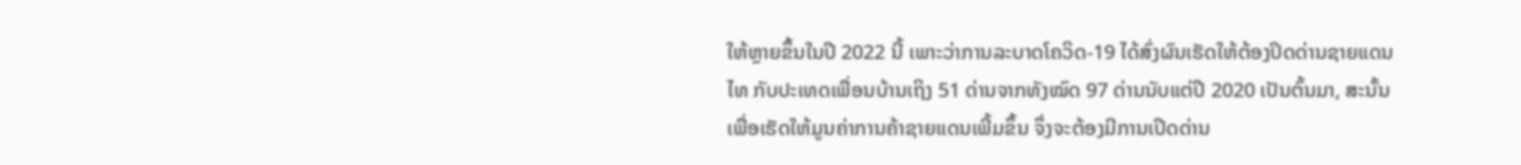ໃຫ້ຫຼາຍຂຶ້ນໃນປີ 2022 ນີ້ ເພາະວ່າການລະບາດໂຄວິດ-19 ໄດ້ສົ່ງຜົນເຮັດໃຫ້ຕ້ອງປິດດ່ານຊາຍແດນໄທ ກັບປະເທດເພື່ອນບ້ານເຖິງ 51 ດ່ານຈາກທັງໝົດ 97 ດ່ານນັບແຕ່ປີ 2020 ເປັນຕົ້ນມາ, ສະນັ້ນ ເພື່ອເຮັດໃຫ້ມູນຄ່າການຄ້າຊາຍແດນເພີ້ມຂຶ້ນ ຈຶ່ງຈະຕ້ອງມີການເປີດດ່ານ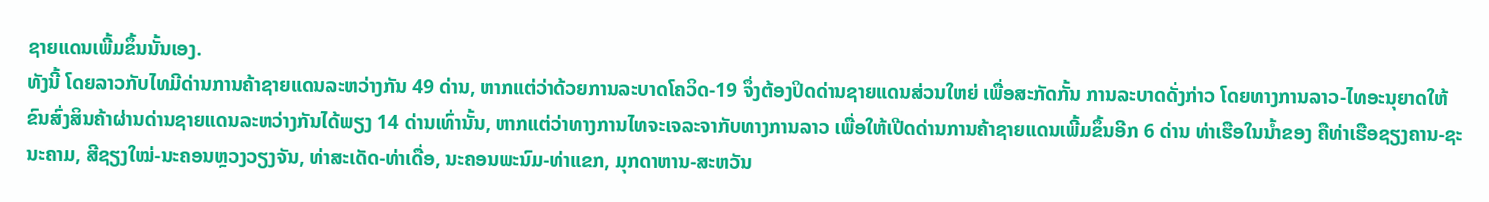ຊາຍແດນເພີ້ມຂຶ້ນນັ້ນເອງ.
ທັງນີ້ ໂດຍລາວກັບໄທມີດ່ານການຄ້າຊາຍແດນລະຫວ່າງກັນ 49 ດ່ານ, ຫາກແຕ່ວ່າດ້ວຍການລະບາດໂຄວິດ-19 ຈຶ່ງຕ້ອງປິດດ່ານຊາຍແດນສ່ວນໃຫຍ່ ເພື່ອສະກັດກັ້ນ ການລະບາດດັ່ງກ່າວ ໂດຍທາງການລາວ-ໄທອະນຸຍາດໃຫ້ຂົນສົ່ງສິນຄ້າຜ່ານດ່ານຊາຍແດນລະຫວ່າງກັນໄດ້ພຽງ 14 ດ່ານເທົ່ານັ້ນ, ຫາກແຕ່ວ່າທາງການໄທຈະເຈລະຈາກັບທາງການລາວ ເພື່ອໃຫ້ເປີດດ່ານການຄ້າຊາຍແດນເພີ້ມຂຶ້ນອີກ 6 ດ່ານ ທ່າເຮືອໃນນໍ້າຂອງ ຄືທ່າເຮືອຊຽງຄານ-ຊະນະຄາມ, ສີຊຽງໃໝ່-ນະຄອນຫຼວງວຽງຈັນ, ທ່າສະເດັດ-ທ່າເດື່ອ, ນະຄອນພະນົມ-ທ່າແຂກ, ມຸກດາຫານ-ສະຫວັນ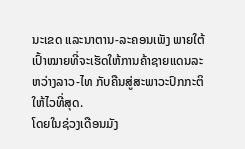ນະເຂດ ແລະນາຕານ-ລະຄອນເພັງ ພາຍໃຕ້ເປົ້າໝາຍທີ່ຈະເຮັດໃຫ້ການຄ້າຊາຍແດນລະຫວ່າງລາວ-ໄທ ກັບຄືນສູ່ສະພາວະປົກກະຕິໃຫ້ໄວທີ່ສຸດ.
ໂດຍໃນຊ່ວງເດືອນມັງ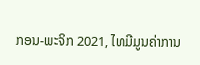ກອນ-ພະຈິກ 2021, ໄທມີມູນຄ່າການ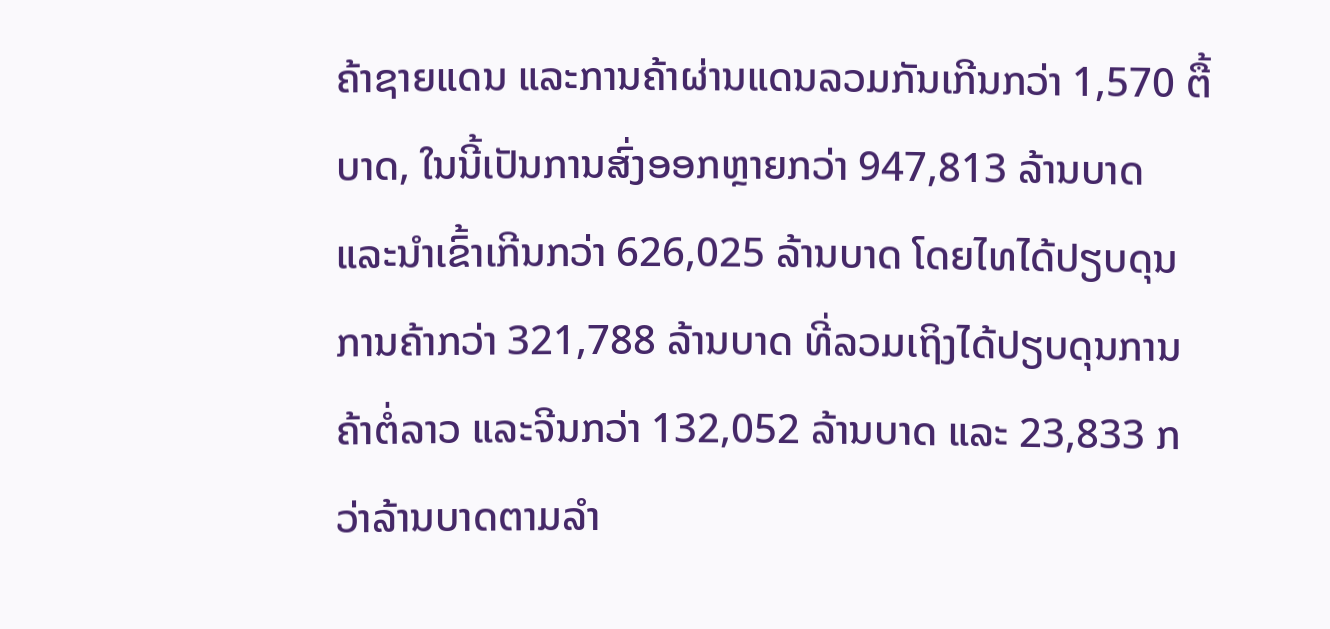ຄ້າຊາຍແດນ ແລະການຄ້າຜ່ານແດນລວມກັນເກີນກວ່າ 1,570 ຕື້ບາດ, ໃນນີ້ເປັນການສົ່ງອອກຫຼາຍກວ່າ 947,813 ລ້ານບາດ ແລະນໍາເຂົ້າເກີນກວ່າ 626,025 ລ້ານບາດ ໂດຍໄທໄດ້ປຽບດຸນການຄ້າກວ່າ 321,788 ລ້ານບາດ ທີ່ລວມເຖິງໄດ້ປຽບດຸນການຄ້າຕໍ່ລາວ ແລະຈີນກວ່າ 132,052 ລ້ານບາດ ແລະ 23,833 ກວ່າລ້ານບາດຕາມລໍາ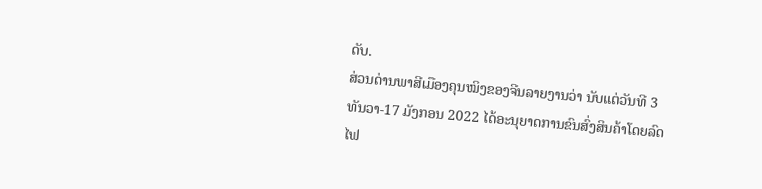ດັບ.
ສ່ວນດ່ານພາສີເມືອງຄຸນໝິງຂອງຈີນລາຍງານວ່າ ນັບແຕ່ວັນທີ 3 ທັນວາ-17 ມັງກອນ 2022 ໄດ້ອະນຸຍາດການຂົນສົ່ງສິນຄ້າໂດຍລົດໄຟ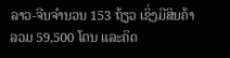ລາວ-ຈີນຈໍານວນ 153 ຖ້ຽວ ເຊິ່ງມີສິນຄ້າລວມ 59,500 ໂຕນ ແລະຄິດ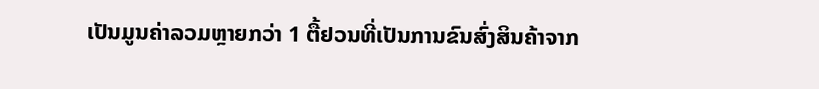ເປັນມູນຄ່າລວມຫຼາຍກວ່າ 1 ຕື້ຢວນທີ່ເປັນການຂົນສົ່ງສິນຄ້າຈາກ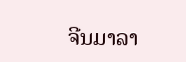ຈີນມາລາ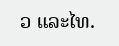ວ ແລະໄທ.